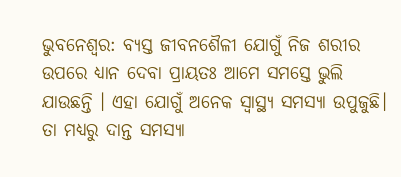ଭୁବନେଶ୍ୱର: ବ୍ୟସ୍ତ ଜୀବନଶୈଳୀ ଯୋଗୁଁ ନିଜ ଶରୀର ଉପରେ ଧ୍ୟାନ ଦେବା ପ୍ରାୟତଃ ଆମେ ସମସ୍ତେ ଭୁଲି ଯାଉଛନ୍ତି । ଏହା ଯୋଗୁଁ ଅନେକ ସ୍ବାସ୍ଥ୍ୟ ସମସ୍ୟା ଉପୁଜୁଛି। ତା ମଧ୍ୟରୁ ଦାନ୍ତ ସମସ୍ୟା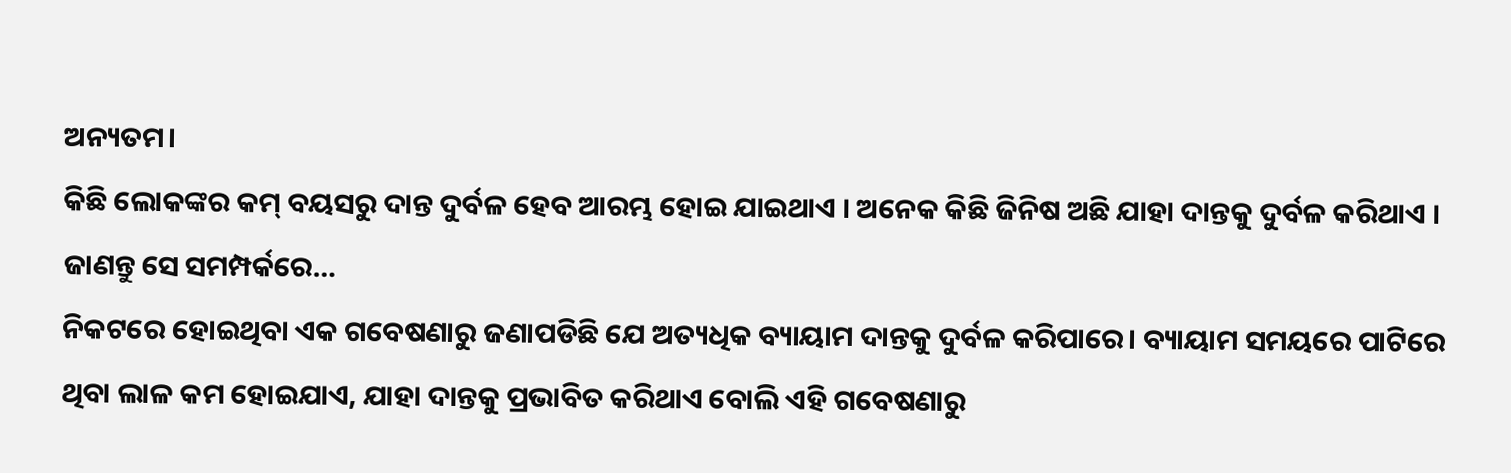ଅନ୍ୟତମ।
କିଛି ଲୋକଙ୍କର କମ୍ ବୟସରୁ ଦାନ୍ତ ଦୁର୍ବଳ ହେବ ଆରମ୍ଭ ହୋଇ ଯାଇଥାଏ । ଅନେକ କିଛି ଜିନିଷ ଅଛି ଯାହା ଦାନ୍ତକୁ ଦୁର୍ବଳ କରିଥାଏ । ଜାଣନ୍ତୁ ସେ ସମମ୍ପର୍କରେ…
ନିକଟରେ ହୋଇଥିବା ଏକ ଗବେଷଣାରୁ ଜଣାପଡିଛି ଯେ ଅତ୍ୟଧିକ ବ୍ୟାୟାମ ଦାନ୍ତକୁ ଦୁର୍ବଳ କରିପାରେ। ବ୍ୟାୟାମ ସମୟରେ ପାଟିରେ ଥିବା ଲାଳ କମ ହୋଇଯାଏ, ଯାହା ଦାନ୍ତକୁ ପ୍ରଭାବିତ କରିଥାଏ ବୋଲି ଏହି ଗବେଷଣାରୁ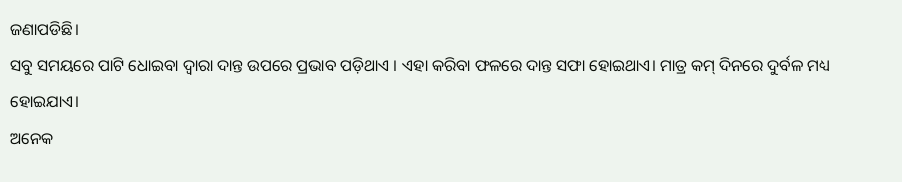ଜଣାପଡିଛି।
ସବୁ ସମୟରେ ପାଟି ଧୋଇବା ଦ୍ୱାରା ଦାନ୍ତ ଉପରେ ପ୍ରଭାବ ପଡ଼ିଥାଏ । ଏହା କରିବା ଫଳରେ ଦାନ୍ତ ସଫା ହୋଇଥାଏ। ମାତ୍ର କମ୍ ଦିନରେ ଦୁର୍ବଳ ମଧ୍ୟ ହୋଇଯାଏ।
ଅନେକ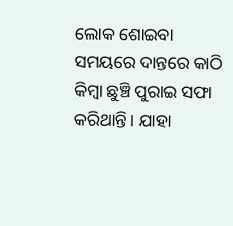ଲୋକ ଶୋଇବା ସମୟରେ ଦାନ୍ତରେ କାଠି କିମ୍ବା ଛୁଞ୍ଚି ପୁରାଇ ସଫା କରିଥାନ୍ତି। ଯାହା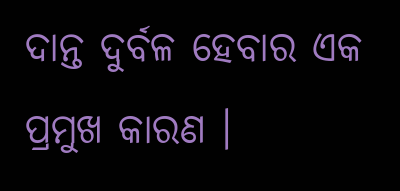ଦାନ୍ତ ଦୁର୍ବଳ ହେବାର ଏକ ପ୍ରମୁଖ କାରଣ ।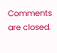Comments are closed.